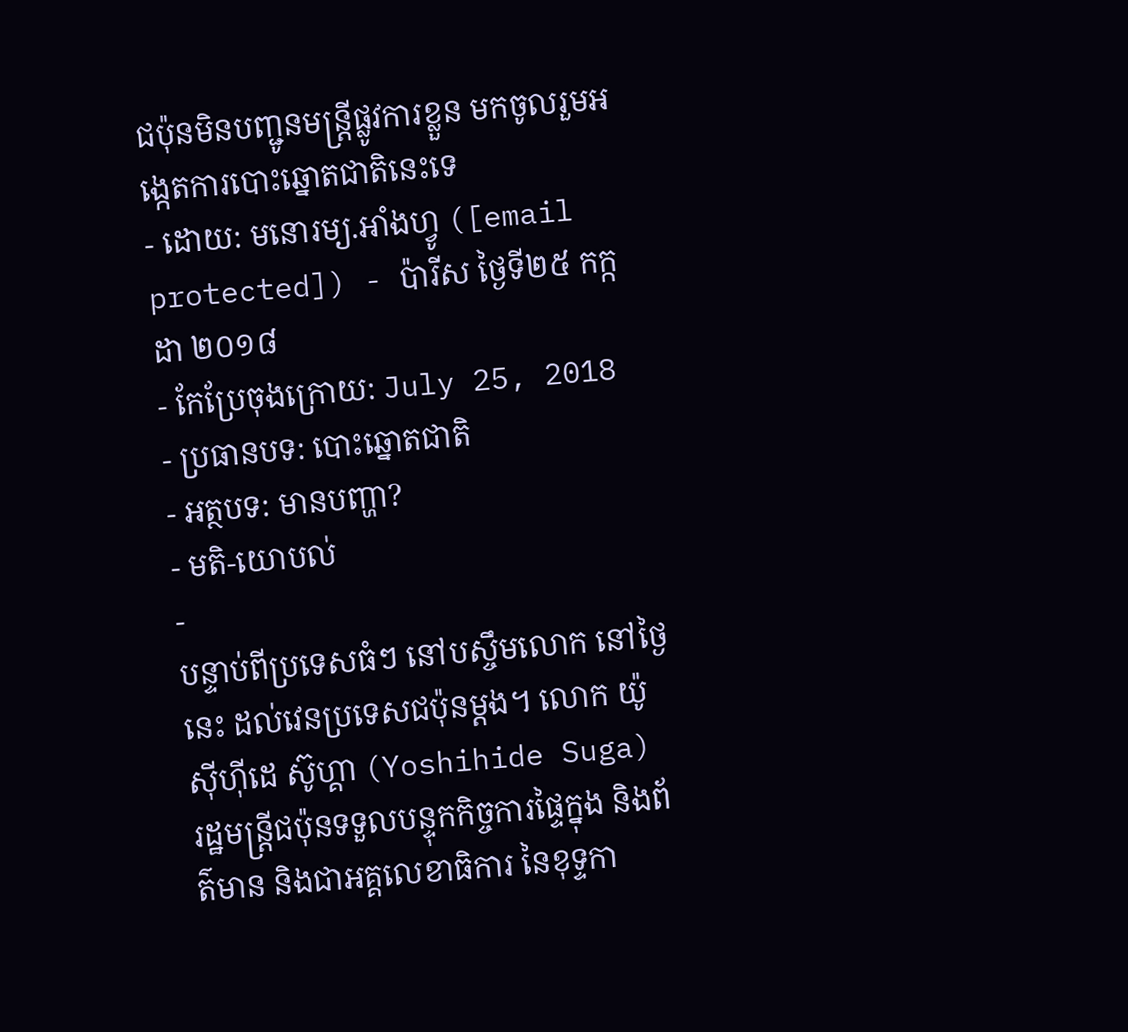ជប៉ុនមិនបញ្ជូនមន្ត្រីផ្លូវការខ្លួន មកចូលរួមអង្កេតការបោះឆ្នោតជាតិនេះទេ
- ដោយ: មនោរម្យ.អាំងហ្វូ ([email protected]) - ប៉ារីស ថ្ងៃទី២៥ កក្កដា ២០១៨
- កែប្រែចុងក្រោយ: July 25, 2018
- ប្រធានបទ: បោះឆ្នោតជាតិ
- អត្ថបទ: មានបញ្ហា?
- មតិ-យោបល់
-
បន្ទាប់ពីប្រទេសធំៗ នៅបស្ចឹមលោក នៅថ្ងៃនេះ ដល់វេនប្រទេសជប៉ុនម្ដង។ លោក យ៉ូស៊ីហ៊ីដេ ស៊ូហ្គា (Yoshihide Suga) រដ្ឋមន្ត្រីជប៉ុនទទួលបន្ទុកកិច្ចការផ្ទៃក្នុង និងព័ត៌មាន និងជាអគ្គលេខាធិការ នៃខុទ្ទកា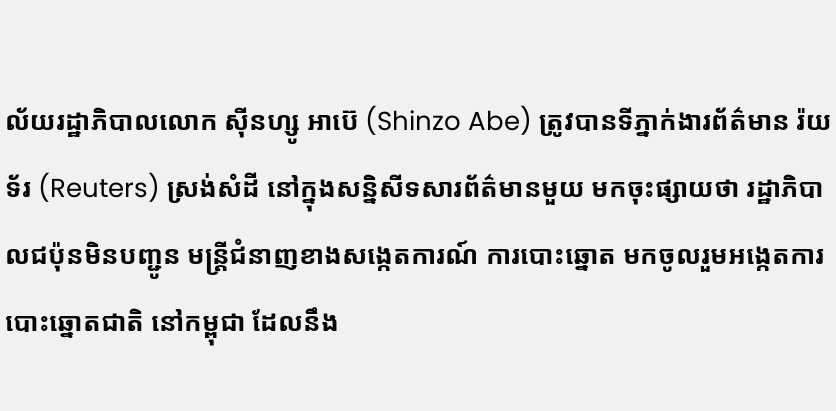ល័យរដ្ឋាភិបាលលោក ស៊ីនហ្សូ អាប៊េ (Shinzo Abe) ត្រូវបានទីភ្នាក់ងារព័ត៌មាន រ៉យទ័រ (Reuters) ស្រង់សំដី នៅក្នុងសន្និសីទសារព័ត៌មានមួយ មកចុះផ្សាយថា រដ្ឋាភិបាលជប៉ុនមិនបញ្ជូន មន្ត្រីជំនាញខាងសង្កេតការណ៍ ការបោះឆ្នោត មកចូលរួមអង្កេតការបោះឆ្នោតជាតិ នៅកម្ពុជា ដែលនឹង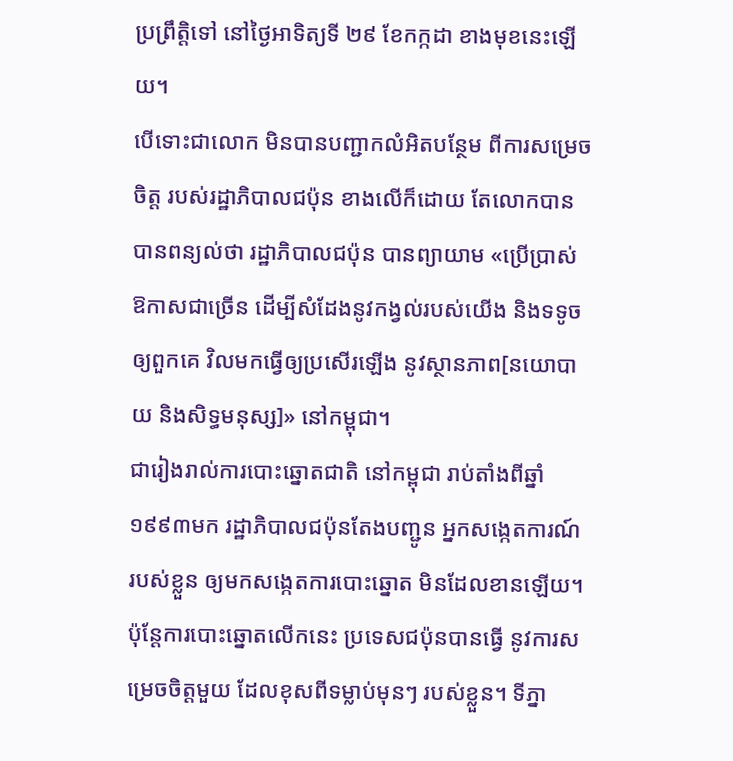ប្រព្រឹត្តិទៅ នៅថ្ងៃអាទិត្យទី ២៩ ខែកក្កដា ខាងមុខនេះឡើយ។
បើទោះជាលោក មិនបានបញ្ជាកលំអិតបន្ថែម ពីការសម្រេចចិត្ត របស់រដ្ឋាភិបាលជប៉ុន ខាងលើក៏ដោយ តែលោកបានបានពន្យល់ថា រដ្ឋាភិបាលជប៉ុន បានព្យាយាម «ប្រើប្រាស់ឱកាសជាច្រើន ដើម្បីសំដែងនូវកង្វល់របស់យើង និងទទូចឲ្យពួកគេ វិលមកធ្វើឲ្យប្រសើរឡើង នូវស្ថានភាព[នយោបាយ និងសិទ្ធមនុស្ស]» នៅកម្ពុជា។
ជារៀងរាល់ការបោះឆ្នោតជាតិ នៅកម្ពុជា រាប់តាំងពីឆ្នាំ១៩៩៣មក រដ្ឋាភិបាលជប៉ុនតែងបញ្ជូន អ្នកសង្កេតការណ៍របស់ខ្លួន ឲ្យមកសង្កេតការបោះឆ្នោត មិនដែលខានឡើយ។ ប៉ុន្តែការបោះឆ្នោតលើកនេះ ប្រទេសជប៉ុនបានធ្វើ នូវការសម្រេចចិត្តមួយ ដែលខុសពីទម្លាប់មុនៗ របស់ខ្លួន។ ទីភ្នា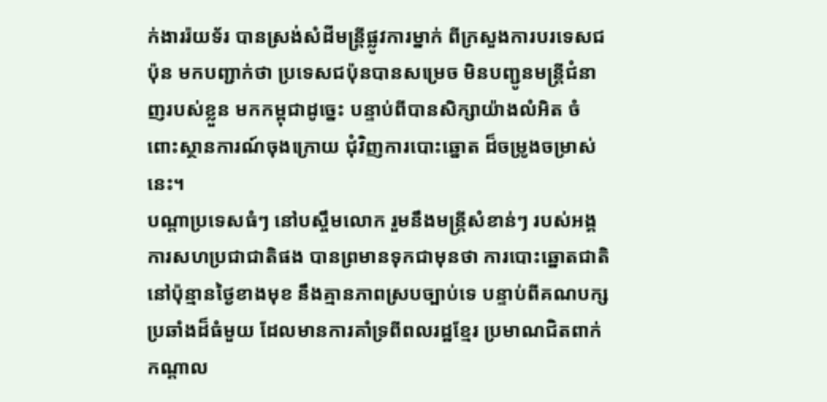ក់ងាររ៉យទ័រ បានស្រង់សំដីមន្ត្រីផ្លូវការម្នាក់ ពីក្រសួងការបរទេសជប៉ុន មកបញ្ជាក់ថា ប្រទេសជប៉ុនបានសម្រេច មិនបញ្ជូនមន្ត្រីជំនាញរបស់ខ្លួន មកកម្ពុជាដូច្នេះ បន្ទាប់ពីបានសិក្សាយ៉ាងលំអិត ចំពោះស្ថានការណ៍ចុងក្រោយ ជុំវិញការបោះឆ្នោត ដ៏ចម្រូងចម្រាស់នេះ។
បណ្ដាប្រទេសធំៗ នៅបស្ចឹមលោក រួមនឹងមន្ត្រីសំខាន់ៗ របស់អង្គការសហប្រជាជាតិផង បានព្រមានទុកជាមុនថា ការបោះឆ្នោតជាតិ នៅប៉ុន្មានថ្ងៃខាងមុខ នឹងគ្មានភាពស្របច្បាប់ទេ បន្ទាប់ពីគណបក្សប្រឆាំងដ៏ធំមួយ ដែលមានការគាំទ្រពីពលរដ្ឋខ្មែរ ប្រមាណជិតពាក់កណ្ដាល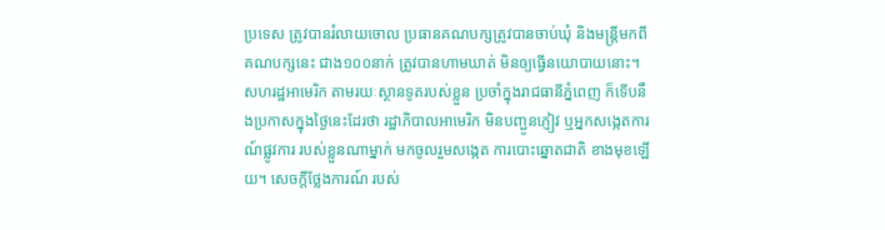ប្រទេស ត្រូវបានរំលាយចោល ប្រធានគណបក្សត្រូវបានចាប់ឃុំ និងមន្ត្រីមកពីគណបក្សនេះ ជាង១០០នាក់ ត្រូវបានហាមឃាត់ មិនឲ្យធ្វើនយោបាយនោះ។
សហរដ្ឋអាមេរិក តាមរយៈស្ថានទូតរបស់ខ្លួន ប្រចាំក្នុងរាជធានីភ្នំពេញ ក៏ទើបនឹងប្រកាសក្នុងថ្ងៃនេះដែរថា រដ្ឋាភិបាលអាមេរិក មិនបញ្ជូនភ្ញៀវ ឬអ្នកសង្កេតការណ៍ផ្លូវការ របស់ខ្លួនណាម្នាក់ មកចូលរួមសង្កេត ការបោះឆ្នោតជាតិ ខាងមុខឡើយ។ សេចក្ដីថ្លែងការណ៍ របស់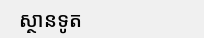ស្ថានទូត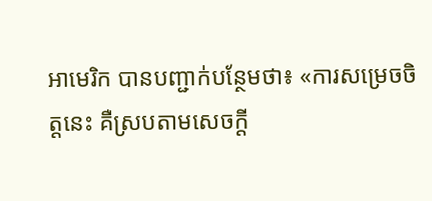អាមេរិក បានបញ្ជាក់បន្ថែមថា៖ «ការសម្រេចចិត្តនេះ គឺស្របតាមសេចក្តី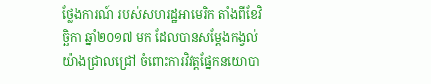ថ្លែងការណ៍ របស់សហរដ្ឋអាមេរិក តាំងពីខែវិច្ឆិកា ឆ្នាំ២០១៧ មក ដែលបានសម្ដែងកង្វល់យ៉ាងជ្រាលជ្រៅ ចំពោះការវិវត្តផ្នែកនយោបា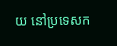យ នៅប្រទេសក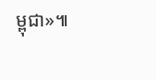ម្ពុជា»៕